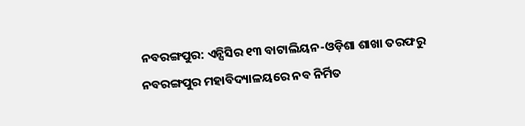ନବରଙ୍ଗପୁର: ଏନ୍ସିସିର ୧୩ ବାଟାଲିୟନ-ଓଡ଼ିଶା ଶାଖା ତରଫରୁ ନବରଙ୍ଗପୁର ମହାବିଦ୍ୟାଳୟରେ ନବ ନିର୍ମିତ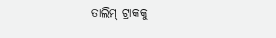ତାଲିମ୍ ଟ୍ରାକକୁ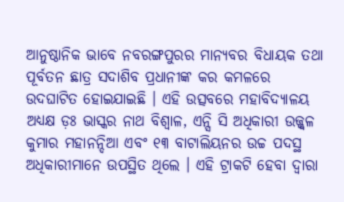ଆନୁଷ୍ଠାନିକ ଭାବେ ନବରଙ୍ଗପୁରର ମାନ୍ୟବର ବିଧାୟକ ତଥା ପୂର୍ବତନ ଛାତ୍ର ସଦାଶିବ ପ୍ରଧାନୀଙ୍କ କର କମଳରେ ଉଦଘାଟିତ ହୋଇଯାଇଛି । ଏହି ଉତ୍ସବରେ ମହାବିଦ୍ୟାଳୟ ଅଧ୍ୟକ୍ଷ ଡ଼ଃ ଭାସ୍କର ନାଥ ବିଶ୍ୱାଳ, ଏନ୍ସି ସି ଅଧିକାରୀ ଉଜ୍ଜ୍ୱଳ କୁମାର ମହାନନ୍ଦିଆ ଏବଂ ୧୩ ବାଟାଲିୟନର ଉଚ୍ଚ ପଦସ୍ଥ ଅଧିକାରୀମାନେ ଉପସ୍ଥିତ ଥିଲେ । ଏହି ଟ୍ରାକଟି ହେବା ଦ୍ୱାରା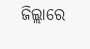ଜିଲ୍ଲାରେ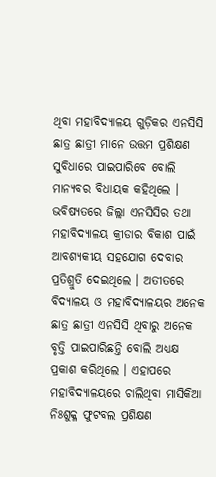ଥିବା ମହାବିଦ୍ୟାଳୟ ଗୁଡ଼ିକର ଏନସିସି ଛାତ୍ର ଛାତ୍ରୀ ମାନେ ଉତ୍ତମ ପ୍ରଶିକ୍ଷଣ ସୁବିଧାରେ ପାଇପାରିବେ ବୋଲି ମାନ୍ୟବର ବିଧାୟକ କହିଥିଲେ । ଭବିଷ୍ୟତରେ ଜିଲ୍ଲା ଏନସିସିର ତଥା ମହାବିଦ୍ୟାଳୟ କ୍ରୀଡାର ବିକାଶ ପାଇଁ ଆବଶ୍ୟକୀୟ ସହଯୋଗ ଦେବାର ପ୍ରତିଶ୍ରୁତି ଦେଇଥିଲେ । ଅତୀତରେ ବିଦ୍ୟାଳୟ ଓ ମହାବିଦ୍ୟାଳୟର ଅନେକ ଛାତ୍ର ଛାତ୍ରୀ ଏନସିସି ଥିବାରୁ ଅନେକ ବୃତ୍ତି ପାଇପାରିଛନ୍ତି ବୋଲି ଅଧ୍ୟକ୍ଷ ପ୍ରକାଶ କରିଥିଲେ । ଏହାପରେ ମହାବିଦ୍ୟାଳୟରେ ଚାଲିଥିବା ମାସିକିଆ ନିଃଶୁକ୍ଳ ଫୁଟବଲ ପ୍ରଶିକ୍ଷଣ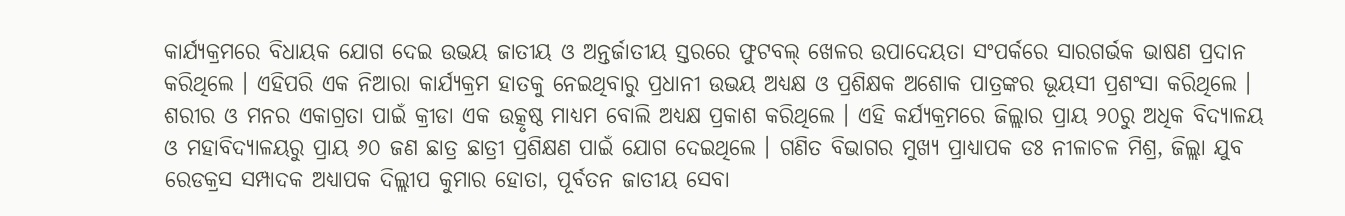କାର୍ଯ୍ୟକ୍ରମରେ ବିଧାୟକ ଯୋଗ ଦେଇ ଉଭୟ ଜାତୀୟ ଓ ଅନ୍ତର୍ଜାତୀୟ ସ୍ତରରେ ଫୁଟବଲ୍ ଖେଳର ଉପାଦେୟତା ସଂପର୍କରେ ସାରଗର୍ଭକ ଭାଷଣ ପ୍ରଦାନ କରିଥିଲେ । ଏହିପରି ଏକ ନିଆରା କାର୍ଯ୍ୟକ୍ରମ ହାତକୁ ନେଇଥିବାରୁ ପ୍ରଧାନୀ ଉଭୟ ଅଧ୍ୟକ୍ଷ ଓ ପ୍ରଶିକ୍ଷକ ଅଶୋକ ପାତ୍ରଙ୍କର ଭୂୟସୀ ପ୍ରଶଂସା କରିଥିଲେ । ଶରୀର ଓ ମନର ଏକାଗ୍ରତା ପାଇଁ କ୍ରୀଡା ଏକ ଉତ୍କୃଷ୍ଠ ମାଧ୍ୟମ ବୋଲି ଅଧ୍ୟକ୍ଷ ପ୍ରକାଶ କରିଥିଲେ । ଏହି କର୍ଯ୍ୟକ୍ରମରେ ଜିଲ୍ଲାର ପ୍ରାୟ ୨୦ରୁ ଅଧିକ ବିଦ୍ୟାଳୟ ଓ ମହାବିଦ୍ୟାଳୟରୁ ପ୍ରାୟ ୬୦ ଜଣ ଛାତ୍ର ଛାତ୍ରୀ ପ୍ରଶିକ୍ଷଣ ପାଇଁ ଯୋଗ ଦେଇଥିଲେ । ଗଣିତ ବିଭାଗର ମୁଖ୍ୟ ପ୍ରାଧ୍ୟାପକ ଡଃ ନୀଳାଚଳ ମିଶ୍ର, ଜିଲ୍ଲା ଯୁବ ରେଡକ୍ରସ ସମ୍ପାଦକ ଅଧ୍ୟାପକ ଦିଲ୍ଲୀପ କୁମାର ହୋତା, ପୂର୍ବତନ ଜାତୀୟ ସେବା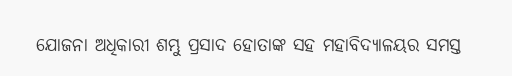ଯୋଜନା ଅଧିକାରୀ ଶମ୍ଭୁ ପ୍ରସାଦ ହୋତାଙ୍କ ସହ ମହାବିଦ୍ୟାଳୟର ସମସ୍ତ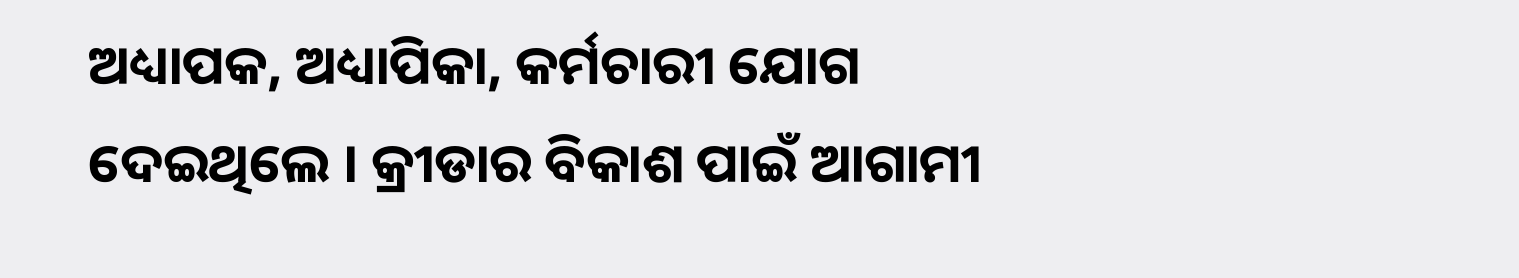ଅଧ୍ୟାପକ, ଅଧ୍ୟାପିକା, କର୍ମଚାରୀ ଯୋଗ ଦେଇଥିଲେ । କ୍ରୀଡାର ବିକାଶ ପାଇଁ ଆଗାମୀ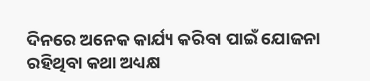ଦିନରେ ଅନେକ କାର୍ଯ୍ୟ କରିବା ପାଇଁ ଯୋଜନା ରହିଥିବା କଥା ଅଧ୍ୟକ୍ଷ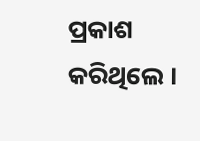ପ୍ରକାଶ କରିଥିଲେ ।